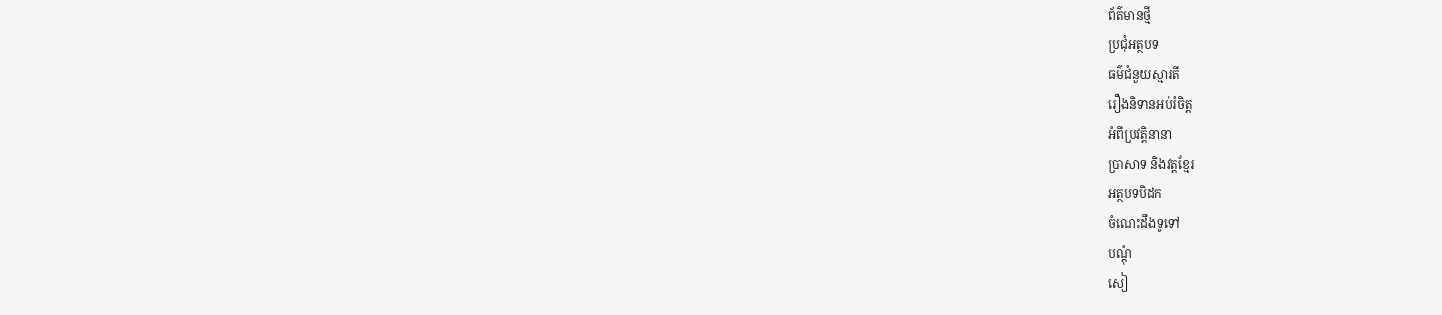ព័ត៌មានថ្មី
ប្រជុំអត្ថបទ
ធម៌ជំនួយស្មារតី
រឿងនិទានអប់រំចិត្ត
អំពីប្រវត្តិនានា
ប្រាសាទ និងវត្តខ្មែរ
អត្ថបទបិដក
ចំណេះដឹងទូទៅ
បណ្តុំ
សៀ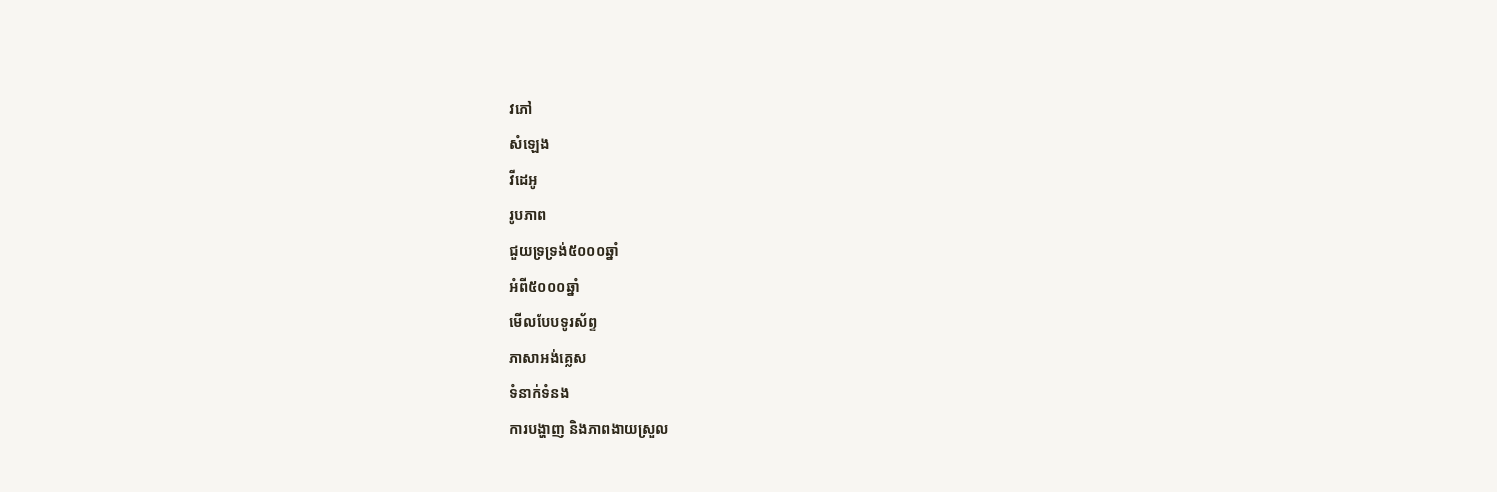វភៅ
សំឡេង
វីដេអូ
រូបភាព
ជួយទ្រទ្រង់៥០០០ឆ្នាំ
អំពី៥០០០ឆ្នាំ
មើលបែបទូរស័ព្ទ
ភាសាអង់គ្លេស
ទំនាក់ទំនង
ការបង្ហាញ និងភាពងាយស្រួល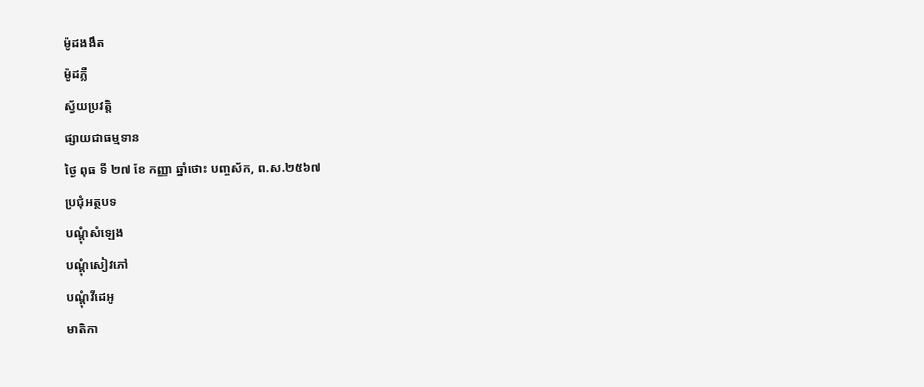ម៉ូដងងឹត
ម៉ូដភ្លឺ
ស្វ័យប្រវត្តិ
ផ្សាយជាធម្មទាន
ថ្ងៃ ពុធ ទី ២៧ ខែ កញ្ញា ឆ្នាំថោះ បញ្ចស័ក, ព.ស.២៥៦៧
ប្រជុំអត្ថបទ
បណ្តុំសំឡេង
បណ្តុំសៀវភៅ
បណ្តុំវីដេអូ
មាតិកា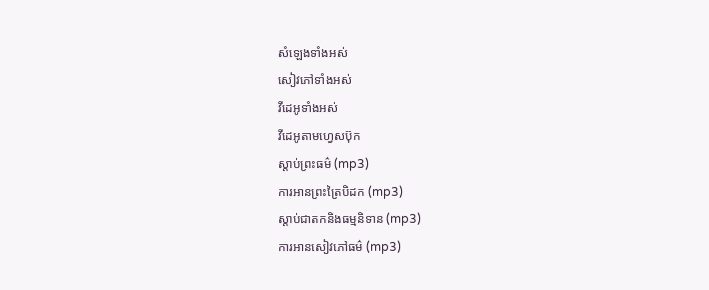សំឡេងទាំងអស់
សៀវភៅទាំងអស់
វីដេអូទាំងអស់
វីដេអូតាមហ្វេសប៊ុក
ស្តាប់ព្រះធម៌ (mp3)
ការអានព្រះត្រៃបិដក (mp3)
ស្តាប់ជាតកនិងធម្មនិទាន (mp3)
ការអានសៀវភៅធម៌ (mp3)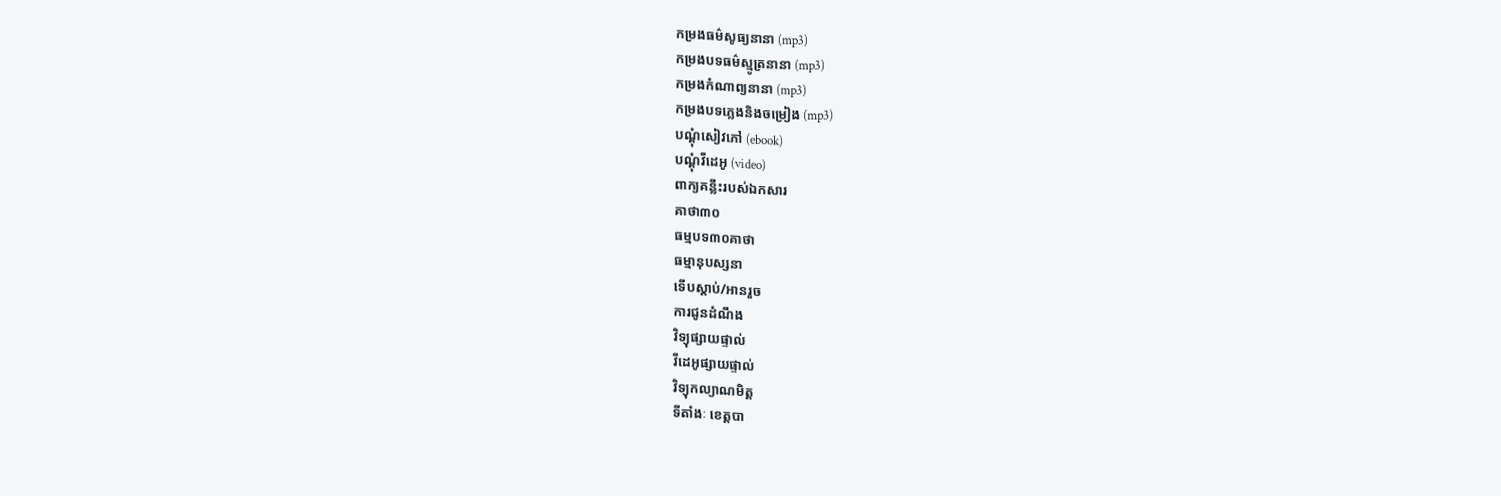កម្រងធម៌សូធ្យនានា (mp3)
កម្រងបទធម៌ស្មូត្រនានា (mp3)
កម្រងកំណាព្យនានា (mp3)
កម្រងបទភ្លេងនិងចម្រៀង (mp3)
បណ្តុំសៀវភៅ (ebook)
បណ្តុំវីដេអូ (video)
ពាក្យគន្លឹះរបស់ឯកសារ
គាថា៣០
ធម្មបទ៣០គាថា
ធម្មានុបស្សនា
ទើបស្តាប់/អានរួច
ការជូនដំណឹង
វិទ្យុផ្សាយផ្ទាល់
វីដេអូផ្សាយផ្ទាល់
វិទ្យុកល្យាណមិត្ត
ទីតាំងៈ ខេត្តបា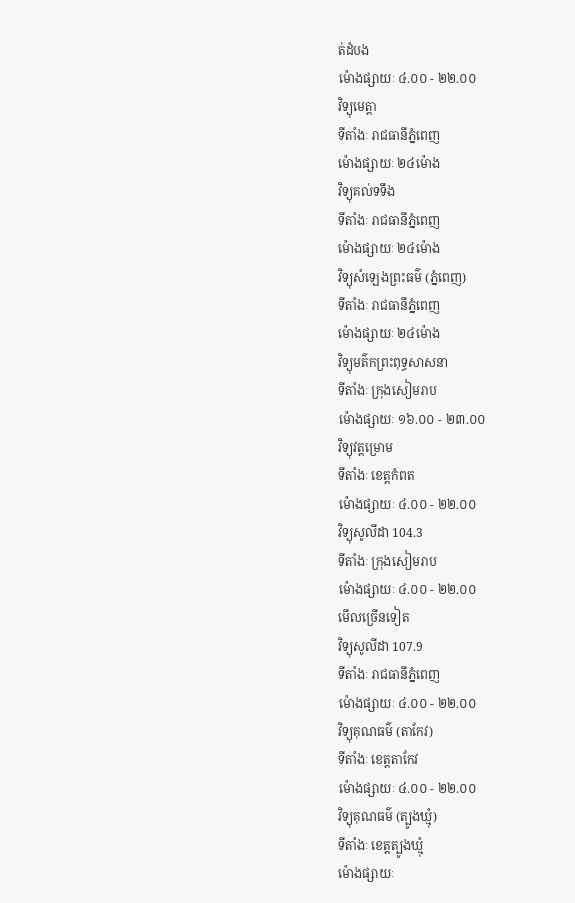ត់ដំបង
ម៉ោងផ្សាយៈ ៤.០០ - ២២.០០
វិទ្យុមេត្តា
ទីតាំងៈ រាជធានីភ្នំពេញ
ម៉ោងផ្សាយៈ ២៤ម៉ោង
វិទ្យុគល់ទទឹង
ទីតាំងៈ រាជធានីភ្នំពេញ
ម៉ោងផ្សាយៈ ២៤ម៉ោង
វិទ្យុសំឡេងព្រះធម៌ (ភ្នំពេញ)
ទីតាំងៈ រាជធានីភ្នំពេញ
ម៉ោងផ្សាយៈ ២៤ម៉ោង
វិទ្យុមត៌កព្រះពុទ្ធសាសនា
ទីតាំងៈ ក្រុងសៀមរាប
ម៉ោងផ្សាយៈ ១៦.០០ - ២៣.០០
វិទ្យុវត្តម្រោម
ទីតាំងៈ ខេត្តកំពត
ម៉ោងផ្សាយៈ ៤.០០ - ២២.០០
វិទ្យុសូលីដា 104.3
ទីតាំងៈ ក្រុងសៀមរាប
ម៉ោងផ្សាយៈ ៤.០០ - ២២.០០
មើលច្រើនទៀត
វិទ្យុសូលីដា 107.9
ទីតាំងៈ រាជធានីភ្នំពេញ
ម៉ោងផ្សាយៈ ៤.០០ - ២២.០០
វិទ្យុគុណធម៌ (តាកែវ)
ទីតាំងៈ ខេត្តតាកែវ
ម៉ោងផ្សាយៈ ៤.០០ - ២២.០០
វិទ្យុគុណធម៌ (ត្បូងឃ្មុំ)
ទីតាំងៈ ខេត្តត្បូងឃ្មុំ
ម៉ោងផ្សាយៈ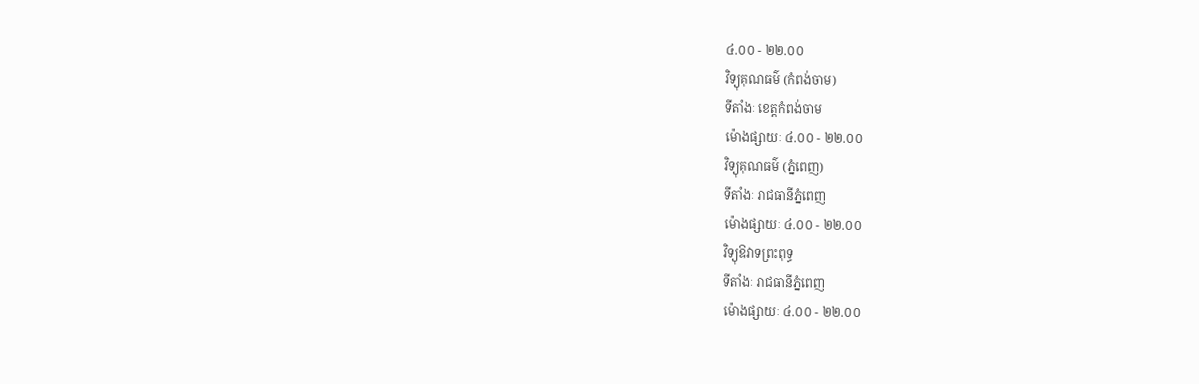៤.០០ - ២២.០០
វិទ្យុគុណធម៌ (កំពង់ចាម)
ទីតាំងៈ ខេត្តកំពង់ចាម
ម៉ោងផ្សាយៈ ៤.០០ - ២២.០០
វិទ្យុគុណធម៌ (ភ្នំពេញ)
ទីតាំងៈ រាជធានីភ្នំពេញ
ម៉ោងផ្សាយៈ ៤.០០ - ២២.០០
វិទ្យុឱវាទព្រះពុទ្ធ
ទីតាំងៈ រាជធានីភ្នំពេញ
ម៉ោងផ្សាយៈ ៤.០០ - ២២.០០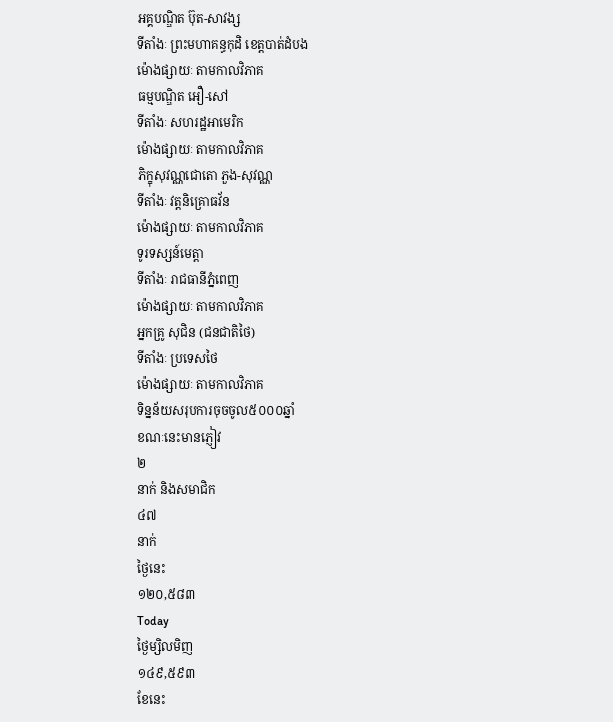អគ្គបណ្ឌិត ប៊ុត-សាវង្ស
ទីតាំងៈ ព្រះមហាគន្ធកុដិ ខេត្តបាត់ដំបង
ម៉ោងផ្សាយៈ តាមកាលវិភាគ
ធម្មបណ្ឌិត អឿ-សៅ
ទីតាំងៈ សហរដ្ឋអាមេរិក
ម៉ោងផ្សាយៈ តាមកាលវិភាគ
ភិក្ខុសុវណ្ណជោតោ ភួង-សុវណ្ណ
ទីតាំងៈ វត្តនិគ្រោធវ័ន
ម៉ោងផ្សាយៈ តាមកាលវិភាគ
ទូរទស្សន៍មេត្តា
ទីតាំងៈ រាជធានីភ្នំពេញ
ម៉ោងផ្សាយៈ តាមកាលវិភាគ
អ្នកគ្រូ សុជិន (ជនជាតិថៃ)
ទីតាំងៈ ប្រទេសថៃ
ម៉ោងផ្សាយៈ តាមកាលវិភាគ
ទិន្នន័យសរុបការចុចចូល៥០០០ឆ្នាំ
ខណៈនេះមានភ្ញៀវ
២
នាក់ និងសមាជិក
៤៧
នាក់
ថ្ងៃនេះ
១២០,៥៨៣
Today
ថ្ងៃម្សិលមិញ
១៤៩,៥៩៣
ខែនេះ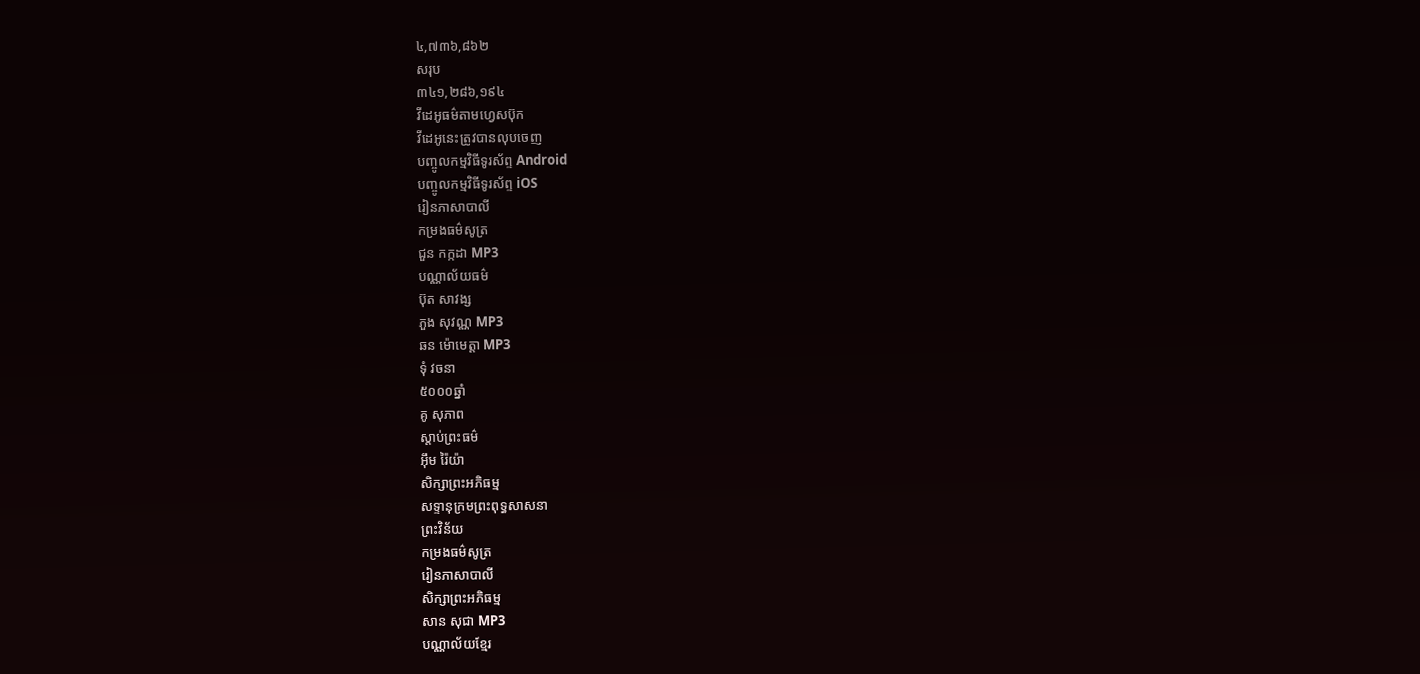៤,៧៣៦,៨៦២
សរុប
៣៤១,២៨៦,១៩៤
វីដេអូធម៌តាមហ្វេសប៊ុក
វីដេអូនេះត្រូវបានលុបចេញ
បញ្ចូលកម្មវិធីទូរស័ព្ទ Android
បញ្ចូលកម្មវិធីទូរស័ព្ទ iOS
រៀនភាសាបាលី
កម្រងធម៌សូត្រ
ជួន កក្កដា MP3
បណ្ណាល័យធម៌
ប៊ុត សាវង្ស
ភួង សុវណ្ណ MP3
ឆន ម៉ោមេត្តា MP3
ទុំ វចនា
៥០០០ឆ្នាំ
គូ សុភាព
ស្តាប់ព្រះធម៌
អ៊ឹម រ៉ៃយ៉ា
សិក្សាព្រះអភិធម្ម
សទ្ទានុក្រមព្រះពុទ្ធសាសនា
ព្រះវិន័យ
កម្រងធម៌សូត្រ
រៀនភាសាបាលី
សិក្សាព្រះអភិធម្ម
សាន សុជា MP3
បណ្ណាល័យខ្មែរ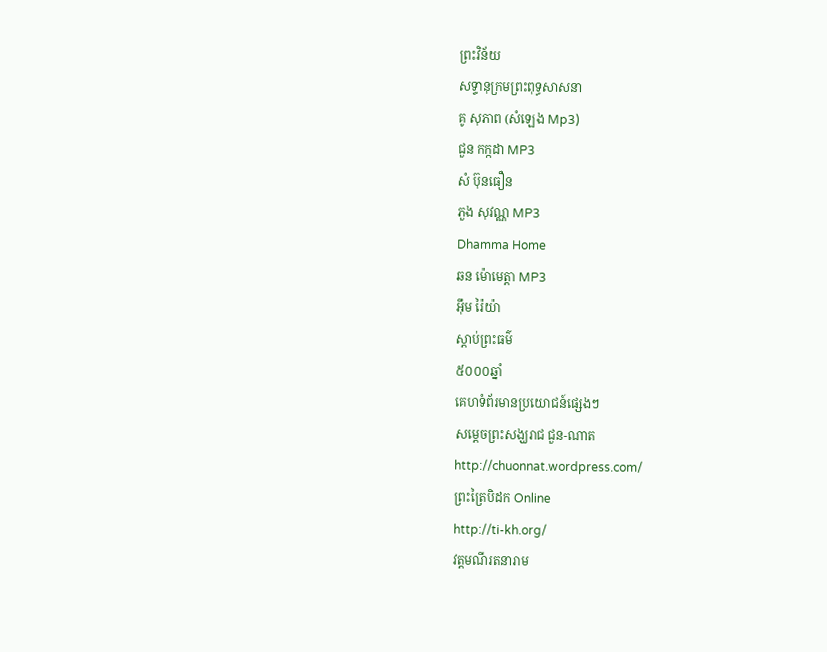ព្រះវិន័យ
សទ្ទានុក្រមព្រះពុទ្ធសាសនា
គូ សុភាព (សំឡេង Mp3)
ជួន កក្កដា MP3
សំ ប៊ុនធឿន
ភួង សុវណ្ណ MP3
Dhamma Home
ឆន ម៉ោមេត្តា MP3
អ៊ឹម រ៉ៃយ៉ា
ស្តាប់ព្រះធម៌
៥០០០ឆ្នាំ
គេហទំព័រមានប្រយោជន៍ផ្សេងៗ
សម្តេចព្រះសង្ឃរាជ ជួន-ណាត
http://chuonnat.wordpress.com/
ព្រះត្រៃបិដក Online
http://ti-kh.org/
វត្តមណីរតនារាម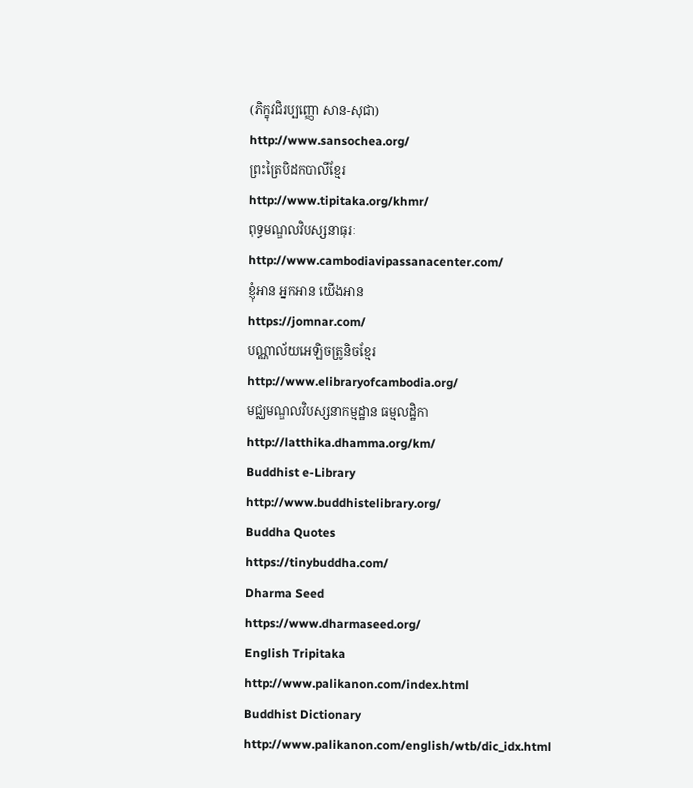(ភិក្ខុវជិរប្បញ្ញោ សាន-សុជា)
http://www.sansochea.org/
ព្រះត្រៃបិដកបាលីខ្មែរ
http://www.tipitaka.org/khmr/
ពុទ្ធមណ្ឌលវិបស្សនាធុរៈ
http://www.cambodiavipassanacenter.com/
ខ្ញុំអាន អ្នកអាន យើងអាន
https://jomnar.com/
បណ្ណាល័យអេឡិចត្រូនិចខ្មែរ
http://www.elibraryofcambodia.org/
មជ្ឈមណ្ឌលវិបស្សនាកម្មដ្ឋាន ធម្មលដ្ឋិកា
http://latthika.dhamma.org/km/
Buddhist e-Library
http://www.buddhistelibrary.org/
Buddha Quotes
https://tinybuddha.com/
Dharma Seed
https://www.dharmaseed.org/
English Tripitaka
http://www.palikanon.com/index.html
Buddhist Dictionary
http://www.palikanon.com/english/wtb/dic_idx.html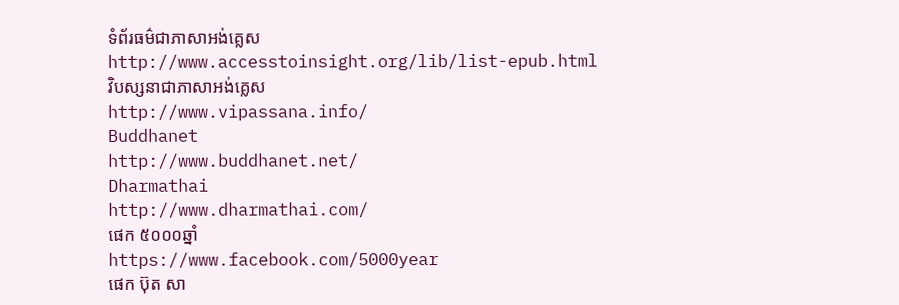ទំព័រធម៌ជាភាសាអង់គ្លេស
http://www.accesstoinsight.org/lib/list-epub.html
វិបស្សនាជាភាសាអង់គ្លេស
http://www.vipassana.info/
Buddhanet
http://www.buddhanet.net/
Dharmathai
http://www.dharmathai.com/
ផេក ៥០០០ឆ្នាំ
https://www.facebook.com/5000year
ផេក ប៊ុត សា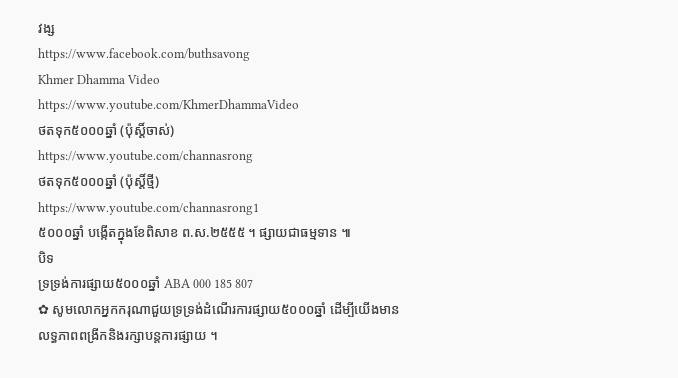វង្ស
https://www.facebook.com/buthsavong
Khmer Dhamma Video
https://www.youtube.com/KhmerDhammaVideo
ថតទុក៥០០០ឆ្នាំ (ប៉ុស្តិ៍ចាស់)
https://www.youtube.com/channasrong
ថតទុក៥០០០ឆ្នាំ (ប៉ុស្តិ៍ថ្មី)
https://www.youtube.com/channasrong1
៥០០០ឆ្នាំ បង្កើតក្នុងខែពិសាខ ព.ស.២៥៥៥ ។ ផ្សាយជាធម្មទាន ៕
បិទ
ទ្រទ្រង់ការផ្សាយ៥០០០ឆ្នាំ ABA 000 185 807
✿ សូមលោកអ្នកករុណាជួយទ្រទ្រង់ដំណើរការផ្សាយ៥០០០ឆ្នាំ ដើម្បីយើងមានលទ្ធភាពពង្រីកនិងរក្សាបន្តការផ្សាយ ។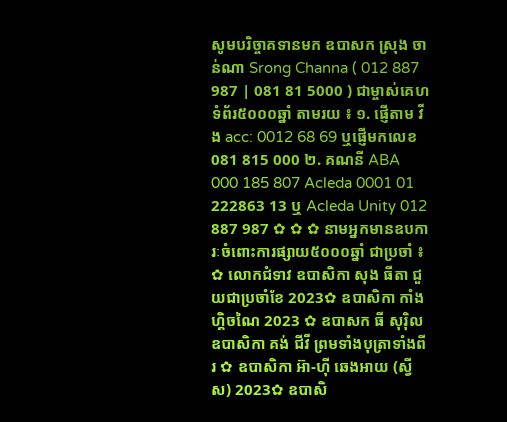សូមបរិច្ចាគទានមក ឧបាសក ស្រុង ចាន់ណា Srong Channa ( 012 887 987 | 081 81 5000 ) ជាម្ចាស់គេហទំព័រ៥០០០ឆ្នាំ តាមរយ ៖ ១. ផ្ញើតាម វីង acc: 0012 68 69 ឬផ្ញើមកលេខ 081 815 000 ២. គណនី ABA 000 185 807 Acleda 0001 01 222863 13 ឬ Acleda Unity 012 887 987 ✿ ✿ ✿ នាមអ្នកមានឧបការៈចំពោះការផ្សាយ៥០០០ឆ្នាំ ជាប្រចាំ ៖ ✿ លោកជំទាវ ឧបាសិកា សុង ធីតា ជួយជាប្រចាំខែ 2023✿ ឧបាសិកា កាំង ហ្គិចណៃ 2023 ✿ ឧបាសក ធី សុរ៉ិល ឧបាសិកា គង់ ជីវី ព្រមទាំងបុត្រាទាំងពីរ ✿ ឧបាសិកា អ៊ា-ហុី ឆេងអាយ (ស្វីស) 2023✿ ឧបាសិ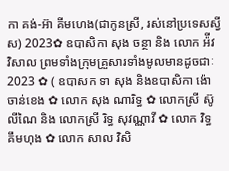កា គង់-អ៊ា គីមហេង(ជាកូនស្រី, រស់នៅប្រទេសស្វីស) 2023✿ ឧបាសិកា សុង ចន្ថា និង លោក អ៉ីវ វិសាល ព្រមទាំងក្រុមគ្រួសារទាំងមូលមានដូចជាៈ 2023 ✿ ( ឧបាសក ទា សុង និងឧបាសិកា ង៉ោ ចាន់ខេង ✿ លោក សុង ណារិទ្ធ ✿ លោកស្រី ស៊ូ លីណៃ និង លោកស្រី រិទ្ធ សុវណ្ណាវី ✿ លោក វិទ្ធ គឹមហុង ✿ លោក សាល វិសិ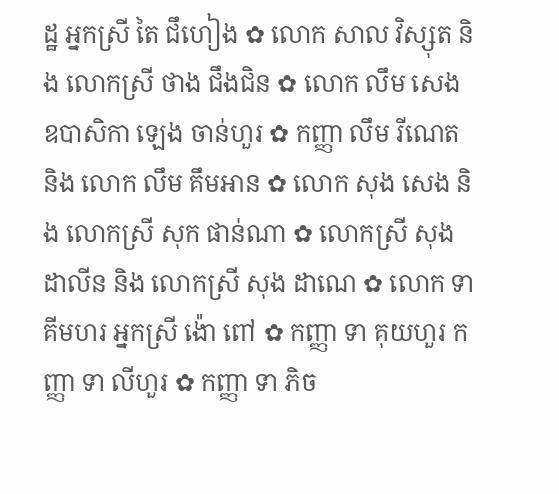ដ្ឋ អ្នកស្រី តៃ ជឹហៀង ✿ លោក សាល វិស្សុត និង លោកស្រី ថាង ជឹងជិន ✿ លោក លឹម សេង ឧបាសិកា ឡេង ចាន់ហួរ ✿ កញ្ញា លឹម រីណេត និង លោក លឹម គឹមអាន ✿ លោក សុង សេង និង លោកស្រី សុក ផាន់ណា ✿ លោកស្រី សុង ដាលីន និង លោកស្រី សុង ដាណេ ✿ លោក ទា គីមហរ អ្នកស្រី ង៉ោ ពៅ ✿ កញ្ញា ទា គុយហួរ កញ្ញា ទា លីហួរ ✿ កញ្ញា ទា ភិច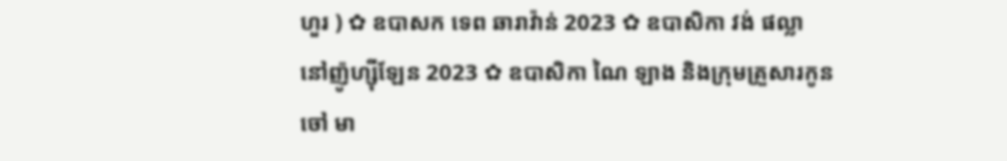ហួរ ) ✿ ឧបាសក ទេព ឆារាវ៉ាន់ 2023 ✿ ឧបាសិកា វង់ ផល្លា នៅញ៉ូហ្ស៊ីឡែន 2023 ✿ ឧបាសិកា ណៃ ឡាង និងក្រុមគ្រួសារកូនចៅ មា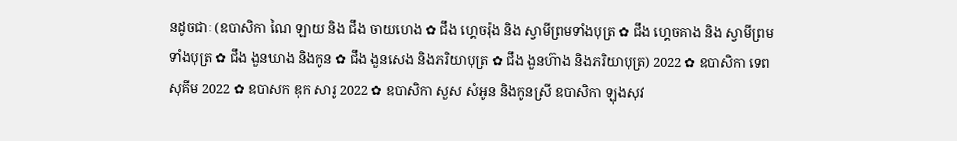នដូចជាៈ (ឧបាសិកា ណៃ ឡាយ និង ជឹង ចាយហេង ✿ ជឹង ហ្គេចរ៉ុង និង ស្វាមីព្រមទាំងបុត្រ ✿ ជឹង ហ្គេចគាង និង ស្វាមីព្រមទាំងបុត្រ ✿ ជឹង ងួនឃាង និងកូន ✿ ជឹង ងួនសេង និងភរិយាបុត្រ ✿ ជឹង ងួនហ៊ាង និងភរិយាបុត្រ) 2022 ✿ ឧបាសិកា ទេព សុគីម 2022 ✿ ឧបាសក ឌុក សារូ 2022 ✿ ឧបាសិកា សួស សំអូន និងកូនស្រី ឧបាសិកា ឡុងសុវ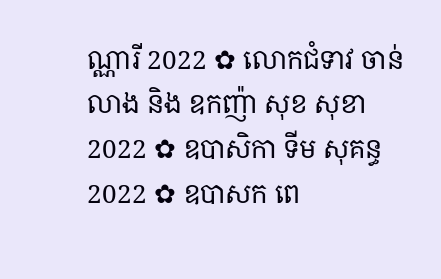ណ្ណារី 2022 ✿ លោកជំទាវ ចាន់ លាង និង ឧកញ៉ា សុខ សុខា 2022 ✿ ឧបាសិកា ទីម សុគន្ធ 2022 ✿ ឧបាសក ពេ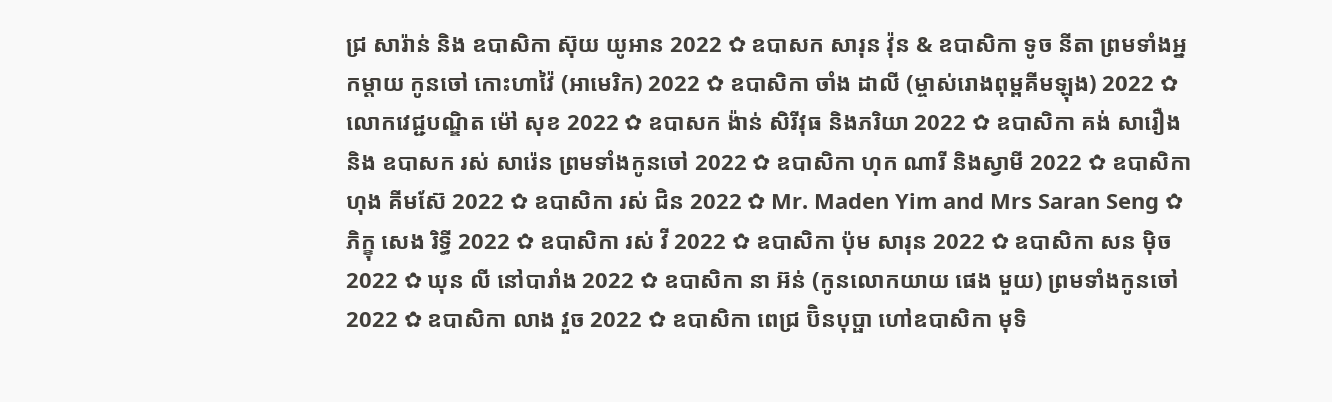ជ្រ សារ៉ាន់ និង ឧបាសិកា ស៊ុយ យូអាន 2022 ✿ ឧបាសក សារុន វ៉ុន & ឧបាសិកា ទូច នីតា ព្រមទាំងអ្នកម្តាយ កូនចៅ កោះហាវ៉ៃ (អាមេរិក) 2022 ✿ ឧបាសិកា ចាំង ដាលី (ម្ចាស់រោងពុម្ពគីមឡុង) 2022 ✿ លោកវេជ្ជបណ្ឌិត ម៉ៅ សុខ 2022 ✿ ឧបាសក ង៉ាន់ សិរីវុធ និងភរិយា 2022 ✿ ឧបាសិកា គង់ សារឿង និង ឧបាសក រស់ សារ៉េន ព្រមទាំងកូនចៅ 2022 ✿ ឧបាសិកា ហុក ណារី និងស្វាមី 2022 ✿ ឧបាសិកា ហុង គីមស៊ែ 2022 ✿ ឧបាសិកា រស់ ជិន 2022 ✿ Mr. Maden Yim and Mrs Saran Seng ✿ ភិក្ខុ សេង រិទ្ធី 2022 ✿ ឧបាសិកា រស់ វី 2022 ✿ ឧបាសិកា ប៉ុម សារុន 2022 ✿ ឧបាសិកា សន ម៉ិច 2022 ✿ ឃុន លី នៅបារាំង 2022 ✿ ឧបាសិកា នា អ៊ន់ (កូនលោកយាយ ផេង មួយ) ព្រមទាំងកូនចៅ 2022 ✿ ឧបាសិកា លាង វួច 2022 ✿ ឧបាសិកា ពេជ្រ ប៊ិនបុប្ផា ហៅឧបាសិកា មុទិ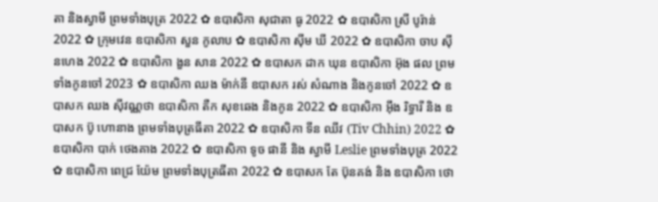តា និងស្វាមី ព្រមទាំងបុត្រ 2022 ✿ ឧបាសិកា សុជាតា ធូ 2022 ✿ ឧបាសិកា ស្រី បូរ៉ាន់ 2022 ✿ ក្រុមវេន ឧបាសិកា សួន កូលាប ✿ ឧបាសិកា ស៊ីម ឃី 2022 ✿ ឧបាសិកា ចាប ស៊ីនហេង 2022 ✿ ឧបាសិកា ងួន សាន 2022 ✿ ឧបាសក ដាក ឃុន ឧបាសិកា អ៊ុង ផល ព្រមទាំងកូនចៅ 2023 ✿ ឧបាសិកា ឈង ម៉ាក់នី ឧបាសក រស់ សំណាង និងកូនចៅ 2022 ✿ ឧបាសក ឈង សុីវណ្ណថា ឧបាសិកា តឺក សុខឆេង និងកូន 2022 ✿ ឧបាសិកា អុឹង រិទ្ធារី និង ឧបាសក ប៊ូ ហោនាង ព្រមទាំងបុត្រធីតា 2022 ✿ ឧបាសិកា ទីន ឈីវ (Tiv Chhin) 2022 ✿ ឧបាសិកា បាក់ ថេងគាង 2022 ✿ ឧបាសិកា ទូច ផានី និង ស្វាមី Leslie ព្រមទាំងបុត្រ 2022 ✿ ឧបាសិកា ពេជ្រ យ៉ែម ព្រមទាំងបុត្រធីតា 2022 ✿ ឧបាសក តែ ប៊ុនគង់ និង ឧបាសិកា ថោ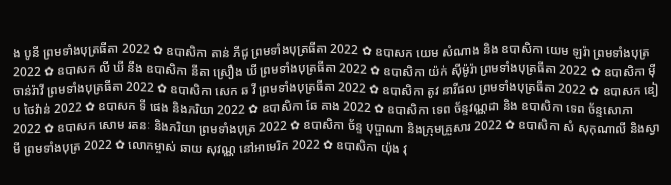ង បូនី ព្រមទាំងបុត្រធីតា 2022 ✿ ឧបាសិកា តាន់ ភីជូ ព្រមទាំងបុត្រធីតា 2022 ✿ ឧបាសក យេម សំណាង និង ឧបាសិកា យេម ឡរ៉ា ព្រមទាំងបុត្រ 2022 ✿ ឧបាសក លី ឃី នឹង ឧបាសិកា នីតា ស្រឿង ឃី ព្រមទាំងបុត្រធីតា 2022 ✿ ឧបាសិកា យ៉ក់ សុីម៉ូរ៉ា ព្រមទាំងបុត្រធីតា 2022 ✿ ឧបាសិកា មុី ចាន់រ៉ាវី ព្រមទាំងបុត្រធីតា 2022 ✿ ឧបាសិកា សេក ឆ វី ព្រមទាំងបុត្រធីតា 2022 ✿ ឧបាសិកា តូវ នារីផល ព្រមទាំងបុត្រធីតា 2022 ✿ ឧបាសក ឌៀប ថៃវ៉ាន់ 2022 ✿ ឧបាសក ទី ផេង និងភរិយា 2022 ✿ ឧបាសិកា ឆែ គាង 2022 ✿ ឧបាសិកា ទេព ច័ន្ទវណ្ណដា និង ឧបាសិកា ទេព ច័ន្ទសោភា 2022 ✿ ឧបាសក សោម រតនៈ និងភរិយា ព្រមទាំងបុត្រ 2022 ✿ ឧបាសិកា ច័ន្ទ បុប្ផាណា និងក្រុមគ្រួសារ 2022 ✿ ឧបាសិកា សំ សុកុណាលី និងស្វាមី ព្រមទាំងបុត្រ 2022 ✿ លោកម្ចាស់ ឆាយ សុវណ្ណ នៅអាមេរិក 2022 ✿ ឧបាសិកា យ៉ុង វុ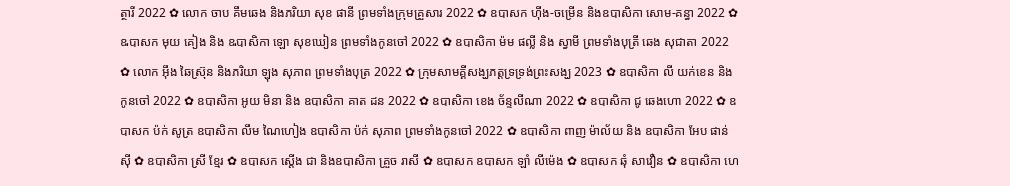ត្ថារី 2022 ✿ លោក ចាប គឹមឆេង និងភរិយា សុខ ផានី ព្រមទាំងក្រុមគ្រួសារ 2022 ✿ ឧបាសក ហ៊ីង-ចម្រើន និងឧបាសិកា សោម-គន្ធា 2022 ✿ ឩបាសក មុយ គៀង និង ឩបាសិកា ឡោ សុខឃៀន ព្រមទាំងកូនចៅ 2022 ✿ ឧបាសិកា ម៉ម ផល្លី និង ស្វាមី ព្រមទាំងបុត្រី ឆេង សុជាតា 2022 ✿ លោក អ៊ឹង ឆៃស្រ៊ុន និងភរិយា ឡុង សុភាព ព្រមទាំងបុត្រ 2022 ✿ ក្រុមសាមគ្គីសង្ឃភត្តទ្រទ្រង់ព្រះសង្ឃ 2023 ✿ ឧបាសិកា លី យក់ខេន និងកូនចៅ 2022 ✿ ឧបាសិកា អូយ មិនា និង ឧបាសិកា គាត ដន 2022 ✿ ឧបាសិកា ខេង ច័ន្ទលីណា 2022 ✿ ឧបាសិកា ជូ ឆេងហោ 2022 ✿ ឧបាសក ប៉ក់ សូត្រ ឧបាសិកា លឹម ណៃហៀង ឧបាសិកា ប៉ក់ សុភាព ព្រមទាំងកូនចៅ 2022 ✿ ឧបាសិកា ពាញ ម៉ាល័យ និង ឧបាសិកា អែប ផាន់ស៊ី ✿ ឧបាសិកា ស្រី ខ្មែរ ✿ ឧបាសក ស្តើង ជា និងឧបាសិកា គ្រួច រាសី ✿ ឧបាសក ឧបាសក ឡាំ លីម៉េង ✿ ឧបាសក ឆុំ សាវឿន ✿ ឧបាសិកា ហេ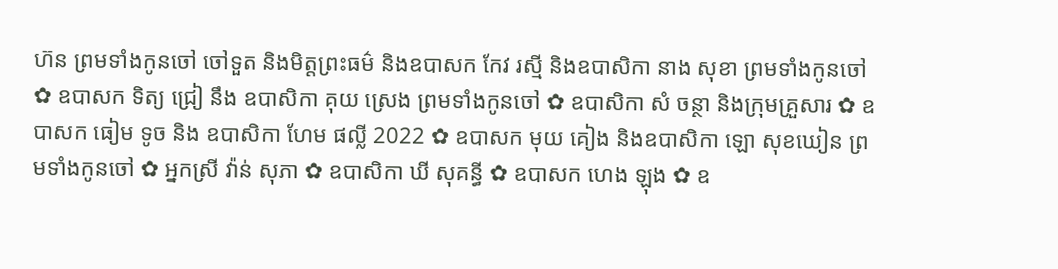ហ៊ន ព្រមទាំងកូនចៅ ចៅទួត និងមិត្តព្រះធម៌ និងឧបាសក កែវ រស្មី និងឧបាសិកា នាង សុខា ព្រមទាំងកូនចៅ ✿ ឧបាសក ទិត្យ ជ្រៀ នឹង ឧបាសិកា គុយ ស្រេង ព្រមទាំងកូនចៅ ✿ ឧបាសិកា សំ ចន្ថា និងក្រុមគ្រួសារ ✿ ឧបាសក ធៀម ទូច និង ឧបាសិកា ហែម ផល្លី 2022 ✿ ឧបាសក មុយ គៀង និងឧបាសិកា ឡោ សុខឃៀន ព្រមទាំងកូនចៅ ✿ អ្នកស្រី វ៉ាន់ សុភា ✿ ឧបាសិកា ឃី សុគន្ធី ✿ ឧបាសក ហេង ឡុង ✿ ឧ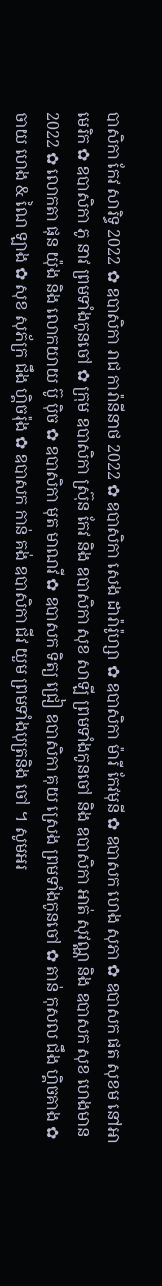បាសិកា កែវ សារិទ្ធ 2022 ✿ ឧបាសិកា រាជ ការ៉ានីនាថ 2022 ✿ ឧបាសិកា សេង ដារ៉ារ៉ូហ្សា ✿ ឧបាសិកា ម៉ារី កែវមុនី ✿ ឧបាសក ហេង សុភា ✿ ឧបាសក ផត សុខម នៅអាមេរិក ✿ ឧបាសិកា ភូ នាវ ព្រមទាំងកូនចៅ ✿ ក្រុម ឧបាសិកា ស្រ៊ុន កែវ និង ឧបាសិកា សុខ សាឡី ព្រមទាំងកូនចៅ និង ឧបាសិកា អាត់ សុវណ្ណ និង ឧបាសក សុខ ហេងមាន 2022 ✿ លោកតា ផុន យ៉ុង និង លោកយាយ ប៊ូ ប៉ិច ✿ ឧបាសិកា មុត មាណវី ✿ ឧបាសក ទិត្យ ជ្រៀ ឧបាសិកា គុយ ស្រេង ព្រមទាំងកូនចៅ ✿ តាន់ កុសល ជឹង ហ្គិចគាង ✿ ចាយ ហេង & ណៃ ឡាង ✿ សុខ សុភ័ក្រ ជឹង ហ្គិចរ៉ុង ✿ ឧបាសក កាន់ គង់ ឧបាសិកា ជីវ យួម ព្រមទាំងបុត្រនិង ចៅ ។ សូមអរ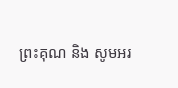ព្រះគុណ និង សូមអរ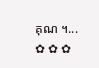គុណ ។... ✿ ✿ ✿